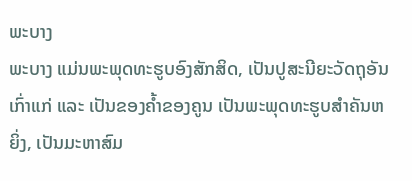ພະບາງ
ພະບາງ ແມ່ນພະພຸດທະຮູບອົງສັກສິດ, ເປັນປູສະນີຍະວັດຖຸອັນເກົ່າແກ່ ແລະ ເປັນຂອງຄໍ້າຂອງຄູນ ເປັນພະພຸດທະຮູບສໍາຄັນຫຍິ່ງ, ເປັນມະຫາສົມ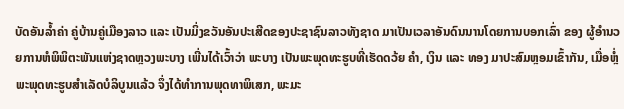ບັດອັນລໍ້າຄ່າ ຄູ່ບ້ານຄູ່ເມືອງລາວ ແລະ ເປັນມິ່ງຂວັນອັນປະເສີດຂອງປະຊາຊົນລາວທັງຊາດ ມາເປັນເວລາອັນດົນນານໂດຍການບອກເລົ່າ ຂອງ ຜູ້ອໍານວຍການຫໍພິພິຕະພັນແຫ່ງຊາດຫຼວງພະບາງ ເພີ່ນໄດ້ເວົ້າວ່າ ພະບາງ ເປັນພະພຸດທະຮູບທີ່ເຮັດດວ້ຍ ຄຳ, ເງິນ ແລະ ທອງ ມາປະສົມຫຼອມເຂົ້າກັນ, ເມື່ອຫຼໍ່ ພະພຸດທະຮູບສຳເລັດບໍລິບູນແລ້ວ ຈຶ່ງໄດ້ທຳການພຸດທາພິເສກ, ພະມະ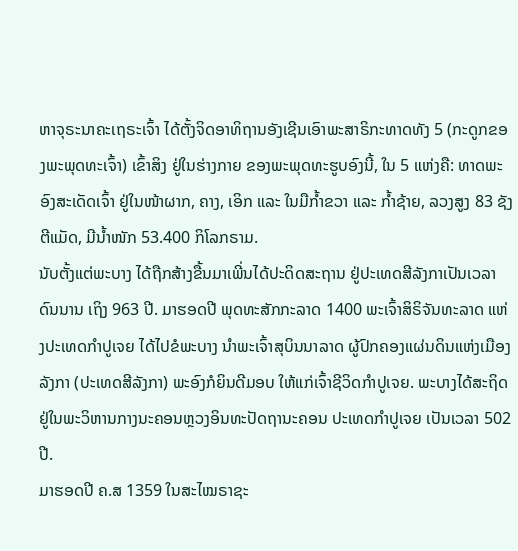ຫາຈຸຣະນາຄະເຖຣະເຈົ້າ ໄດ້ຕັ້ງຈິດອາທິຖານອັງເຊີນເອົາພະສາຣິກະທາດທັງ 5 (ກະດູກຂອງພະພຸດທະເຈົ້າ) ເຂົ້າສິງ ຢູ່ໃນຮ່າງກາຍ ຂອງພະພຸດທະຮູບອົງນີ້, ໃນ 5 ແຫ່ງຄື: ທາດພະ ອົງສະເດັດເຈົ້າ ຢູ່ໃນໜ້າຜາກ, ຄາງ, ເອິກ ແລະ ໃນມືກ້ຳຂວາ ແລະ ກ້ຳຊ້າຍ, ລວງສູງ 83 ຊັງຕີແມັດ, ມີນ້ຳໜັກ 53.400 ກິໂລກຣາມ.
ນັບຕັ້ງແຕ່ພະບາງ ໄດ້ຖືກສ້າງຂື້ນມາເພີ່ນໄດ້ປະດິດສະຖານ ຢູ່ປະເທດສີລັງກາເປັນເວລາ ດົນນານ ເຖິງ 963 ປີ. ມາຮອດປີ ພຸດທະສັກກະລາດ 1400 ພະເຈົ້າສິຣິຈັນທະລາດ ແຫ່ງປະເທດກຳປູເຈຍ ໄດ້ໄປຂໍພະບາງ ນໍາພະເຈົ້າສຸບິນນາລາດ ຜູ້ປົກຄອງແຜ່ນດິນແຫ່ງເມືອງລັງກາ (ປະເທດສີລັງກາ) ພະອົງກໍຍິນດີມອບ ໃຫ້ແກ່ເຈົ້າຊີວິດກຳປູເຈຍ. ພະບາງໄດ້ສະຖິດ ຢູ່ໃນພະວິຫານກາງນະຄອນຫຼວງອິນທະປັດຖານະຄອນ ປະເທດກໍາປູເຈຍ ເປັນເວລາ 502 ປີ.
ມາຮອດປີ ຄ.ສ 1359 ໃນສະໄໝຣາຊະ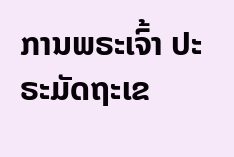ການພຣະເຈົ້າ ປະຣະມັດຖະເຂ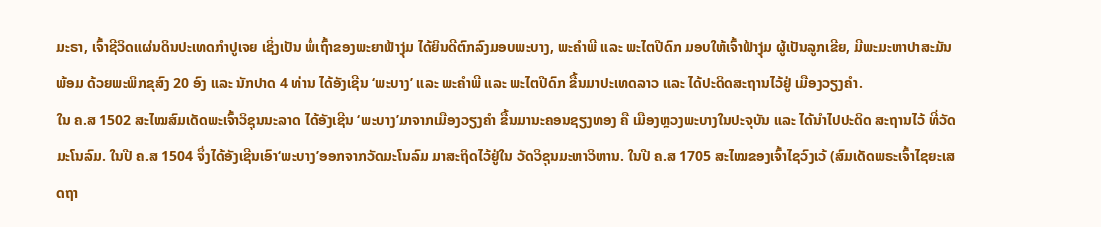ມະຣາ, ເຈົ້າຊີວິດແຜ່ນດິນປະເທດກໍາປູເຈຍ ເຊິ່ງເປັນ ພໍ່ເຖົ້າຂອງພະຍາຟ້າງຸ່ມ ໄດ້ຍິນດີຕົກລົງມອບພະບາງ, ພະຄຳພີ ແລະ ພະໄຕປີດົກ ມອບໃຫ້ເຈົ້າຟ້າງຸ່ມ ຜູ້ເປັນລູກເຂີຍ, ມີພະມະຫາປາສະມັນ ພ້ອມ ດ້ວຍພະພິກຂຸສົງ 20 ອົງ ແລະ ນັກປາດ 4 ທ່ານ ໄດ້ອັງເຊີນ ‘ພະບາງ’ ແລະ ພະຄຳພີ ແລະ ພະໄຕປີດົກ ຂື້ນມາປະເທດລາວ ແລະ ໄດ້ປະດິດສະຖານໄວ້ຢູ່ ເມືອງວຽງຄຳ.
ໃນ ຄ.ສ 1502 ສະໄໝສົມເດັດພະເຈົ້າວິຊຸນນະລາດ ໄດ້ອັງເຊີນ ‘ພະບາງ’ມາຈາກເມືອງວຽງຄຳ ຂື້ນມານະຄອນຊຽງທອງ ຄື ເມືອງຫຼວງພະບາງໃນປະຈຸບັນ ແລະ ໄດ້ນຳໄປປະດິດ ສະຖານໄວ້ ທີ່ວັດມະໂນລົມ. ໃນປີ ຄ.ສ 1504 ຈຶ່ງໄດ້ອັງເຊີນເອົາ‘ພະບາງ’ອອກຈາກວັດມະໂນລົມ ມາສະຖິດໄວ້ຢູ່ໃນ ວັດວິຊຸນມະຫາວິຫານ. ໃນປີ ຄ.ສ 1705 ສະໄໝຂອງເຈົ້າໄຊວົງເວ້ (ສົມເດັດພຣະເຈົ້າໄຊຍະເສດຖາ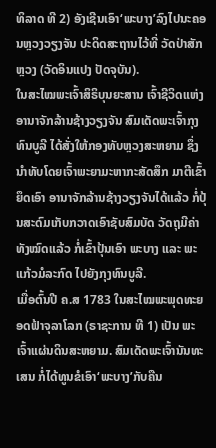ທິລາດ ທີ 2) ອັງເຊີນເອົາ‘ພະບາງ’ລົງໄປນະຄອນຫຼວງວຽງຈັນ ປະດິດສະຖານໄວ້ທີ່ ວັດປ່າສັກຫຼວງ (ວັດອິນແປງ ປັດຈຸບັນ).
ໃນສະໄໝພະເຈົ້າສິຣິບຸນຍະສານ ເຈົ້າຊີວິດແຫ່ງອານາຈັກລ້ານຊ້າງວຽງຈັນ ສົມເດັດພະເຈົ້າກຸງ ທົນບູລີ ໄດ້ສັ່ງໃຫ້ກອງທັບຫຼວງສະຫຍາມ ຊຶ່ງນຳທັບໂດຍເຈົ້າພະຍາມະຫາກະສັດສຶກ ມາຕີເຂົ້າຍຶດເອົາ ອານາຈັກລ້ານຊ້າງວຽງຈັນໄດ້ແລ້ວ ກໍ່ປຸ້ນສະດົມເກັບກວາດເອົາຊັບສົມບັດ ວັດຖຸມີຄ່າທັງໝົດແລ້ວ ກໍ່ເຂົ້າປຸ້ນເອົາ ພະບາງ ແລະ ພະແກ້ວມໍລະກົດ ໄປຍັງກຸງທົນບູລີ.
ເມື່ອຕົ້ນປີ ຄ.ສ 1783 ໃນສະໄໝພະພຸດທະຍອດຟ້າຈຸລາໂລກ (ຣາຊະການ ທີ 1) ເປັນ ພະເຈົ້າແຜ່ນດິນສະຫຍາມ. ສົມເດັດພະເຈົ້ານັນທະເສນ ກໍ່ໄດ້ທູນຂໍເອົາ‘ພະບາງ’ກັບຄືນ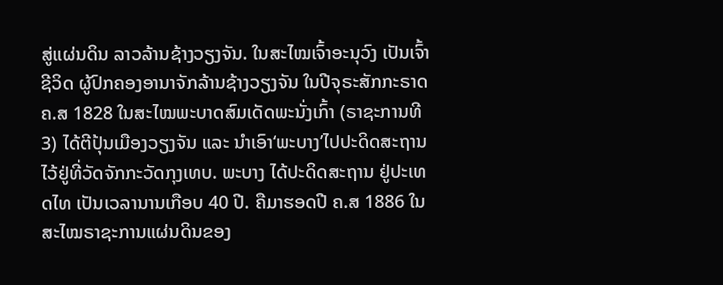ສູ່ແຜ່ນດິນ ລາວລ້ານຊ້າງວຽງຈັນ. ໃນສະໄໝເຈົ້າອະນຸວົງ ເປັນເຈົ້າຊີວິດ ຜູ້ປົກຄອງອານາຈັກລ້ານຊ້າງວຽງຈັນ ໃນປີຈຸຣະສັກກະຣາດ ຄ.ສ 1828 ໃນສະໄໝພະບາດສົມເດັດພະນັ່ງເກົ້າ (ຣາຊະການທີ 3) ໄດ້ຕີປຸ້ນເມືອງວຽງຈັນ ແລະ ນຳເອົາ‘ພະບາງ’ໄປປະດິດສະຖານໄວ້ຢູ່ທີ່ວັດຈັກກະວັດກຸງເທບ. ພະບາງ ໄດ້ປະດິດສະຖານ ຢູ່ປະເທດໄທ ເປັນເວລານານເກືອບ 40 ປີ. ຄືມາຮອດປີ ຄ.ສ 1886 ໃນສະໄໝຣາຊະການແຜ່ນດິນຂອງ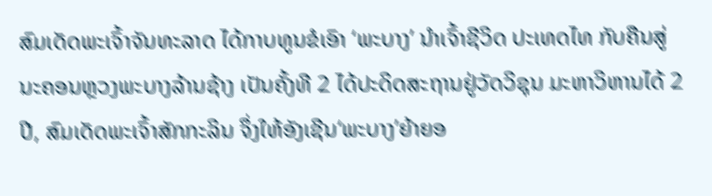ສົມເດັດພະເຈົ້າຈັນທະລາດ ໄດ້ກາບທູນຂໍເອົາ ‘ພະບາງ’ ນຳເຈົ້າຊີວິດ ປະເທດໄທ ກັບຄືນສູ່ນະຄອນຫຼວງພະບາງລ້ານຊ້າງ ເປັນຄັ້ງທີ 2 ໄດ້ປະດິດສະຖານຢູ່ວັດວິຊຸນ ມະຫາວິຫານໄດ້ 2 ປີ, ສົມເດັດພະເຈົ້າສັກກະລິນ ຈຶ່ງໃຫ້ອັງເຊີນ‘ພະບາງ’ຍ້າຍອ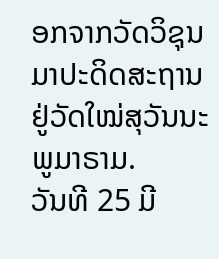ອກຈາກວັດວິຊຸນ ມາປະດິດສະຖານ ຢູ່ວັດໃໝ່ສຸວັນນະພູມາຣາມ.
ວັນທີ 25 ມີ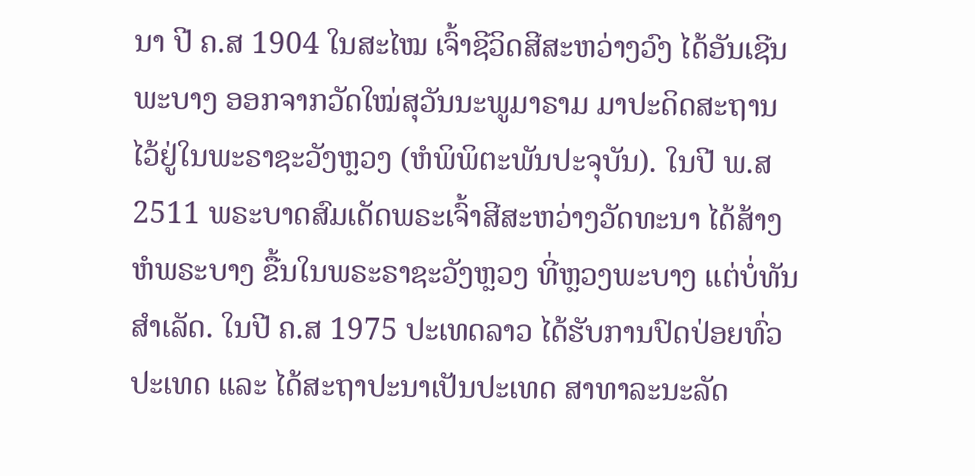ນາ ປີ ຄ.ສ 1904 ໃນສະໄໝ ເຈົ້າຊີວິດສີສະຫວ່າງວົງ ໄດ້ອັນເຊີນພະບາງ ອອກຈາກວັດໃໝ່ສຸວັນນະພູມາຣາມ ມາປະດິດສະຖານໄວ້ຢູ່ໃນພະຣາຊະວັງຫຼວງ (ຫໍພິພິຕະພັນປະຈຸບັນ). ໃນປີ ພ.ສ 2511 ພຣະບາດສົມເດັດພຣະເຈົ້າສີສະຫວ່າງວັດທະນາ ໄດ້ສ້າງຫໍພຣະບາງ ຂື້ນໃນພຣະຣາຊະວັງຫຼວງ ທີ່ຫຼວງພະບາງ ແຕ່ບໍ່ທັນສຳເລັດ. ໃນປີ ຄ.ສ 1975 ປະເທດລາວ ໄດ້ຮັບການປົດປ່ອຍທົ່ວປະເທດ ແລະ ໄດ້ສະຖາປະນາເປັນປະເທດ ສາທາລະນະລັດ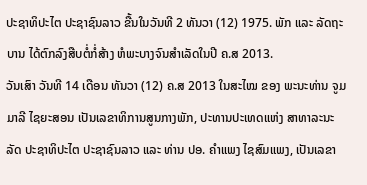ປະຊາທິປະໄຕ ປະຊາຊົນລາວ ຂື້ນໃນວັນທີ 2 ທັນວາ (12) 1975. ພັກ ແລະ ລັດຖະບານ ໄດ້ຕົກລົງສືບຕໍ່ກໍ່ສ້າງ ຫໍພະບາງຈົນສຳເລັດໃນປີ ຄ.ສ 2013.
ວັນເສົາ ວັນທີ 14 ເດືອນ ທັນວາ (12) ຄ.ສ 2013 ໃນສະໄໝ ຂອງ ພະນະທ່ານ ຈູມມາລີ ໄຊຍະສອນ ເປັນເລຂາທິການສູນກາງພັກ, ປະທານປະເທດແຫ່ງ ສາທາລະນະລັດ ປະຊາທິປະໄຕ ປະຊາຊົນລາວ ແລະ ທ່ານ ປອ. ຄຳແພງ ໄຊສົມແພງ, ເປັນເລຂາ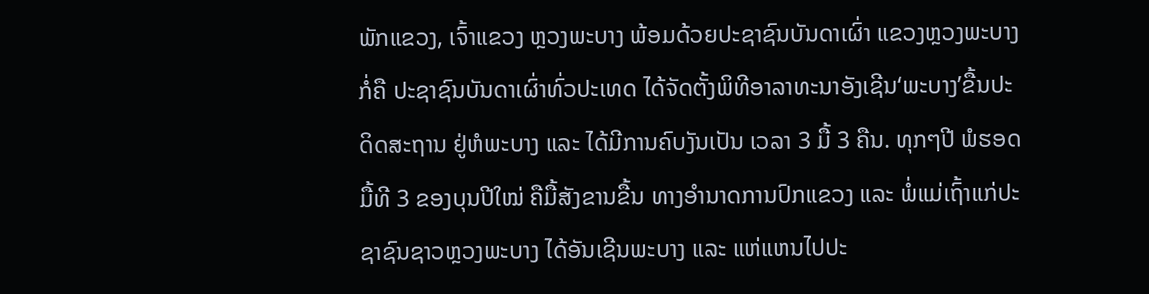ພັກແຂວງ, ເຈົ້າແຂວງ ຫຼວງພະບາງ ພ້ອມດ້ວຍປະຊາຊົນບັນດາເຜົ່າ ແຂວງຫຼວງພະບາງ ກໍ່ຄື ປະຊາຊົນບັນດາເຜົ່າທົ່ວປະເທດ ໄດ້ຈັດຕັ້ງພິທີອາລາທະນາອັງເຊີນ‘ພະບາງ’ຂື້ນປະດິດສະຖານ ຢູ່ຫໍພະບາງ ແລະ ໄດ້ມີການຄົບງັນເປັນ ເວລາ 3 ມື້ 3 ຄືນ. ທຸກໆປີ ພໍຮອດມື້ທີ 3 ຂອງບຸນປີໃໝ່ ຄືມື້ສັງຂານຂື້ນ ທາງອໍານາດການປົກແຂວງ ແລະ ພໍ່ແມ່ເຖົ້າແກ່ປະຊາຊົນຊາວຫຼວງພະບາງ ໄດ້ອັນເຊີນພະບາງ ແລະ ແຫ່ແຫນໄປປະ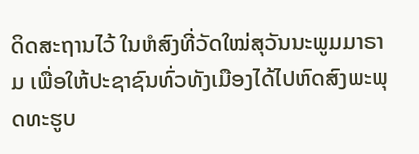ດິດສະຖານໄວ້ ໃນຫໍສົງທີ່ວັດໃໝ່ສຸວັນນະພູມມາຣາມ ເພື່ອໃຫ້ປະຊາຊົນທົ່ວທັງເມືອງໄດ້ໄປຫົດສົງພະພຸດທະຮູບ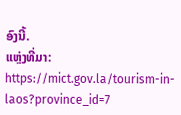ອົງນີ້.
ແຫຼ່ງທີ່ມາ: https://mict.gov.la/tourism-in-laos?province_id=7